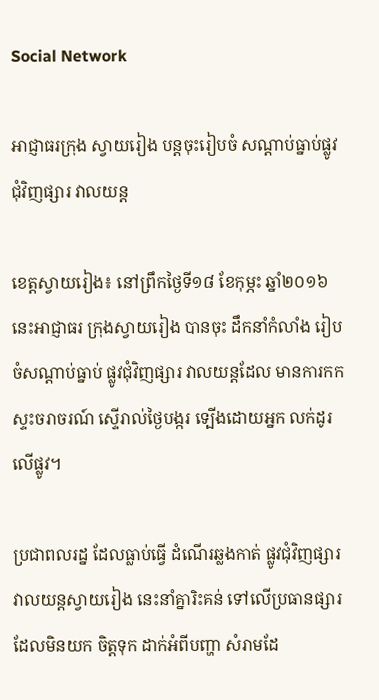Social Network

អាជ្ញាធរក្រុង ស្វាយរៀង បន្តចុះរៀបចំ សណ្តាប់ធ្នាប់ផ្លូវ ជុំវិញផ្សារ វាលយន្ត

ខេត្តស្វាយរៀង៖ នៅព្រឹកថ្ងៃទី១៨ ខែកុម្ភះ ឆ្នាំ២០១៦ នេះអាជ្ញាធរ ក្រុងស្វាយរៀង បានចុះ ដឹកនាំកំលាំង រៀបចំសណ្តាប់ធ្នាប់ ផ្លូវជុំវិញផ្សារ វាលយន្តដែល មានការកក ស្ទះចរាចរណ៍ ស្ទើរាល់ថ្ងៃបង្ករ ទ្បើងដោយអ្នក លក់ដូរលើផ្លូវ។

ប្រជាពលរដ្ន ដែលធ្លាប់ធ្វើ ដំណើរឆ្លងកាត់ ផ្លូវជុំវិញផ្សារ វាលយន្តស្វាយរៀង នេះនាំគ្នារិះគន់ ទៅលើប្រធានផ្សារ ដែលមិនយក ចិត្តទុក ដាក់អំពីបញ្ហា សំរាមដែ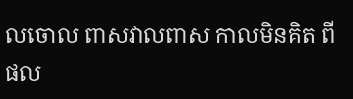លចោល ពាសវាលពាស កាលមិនគិត ពីផល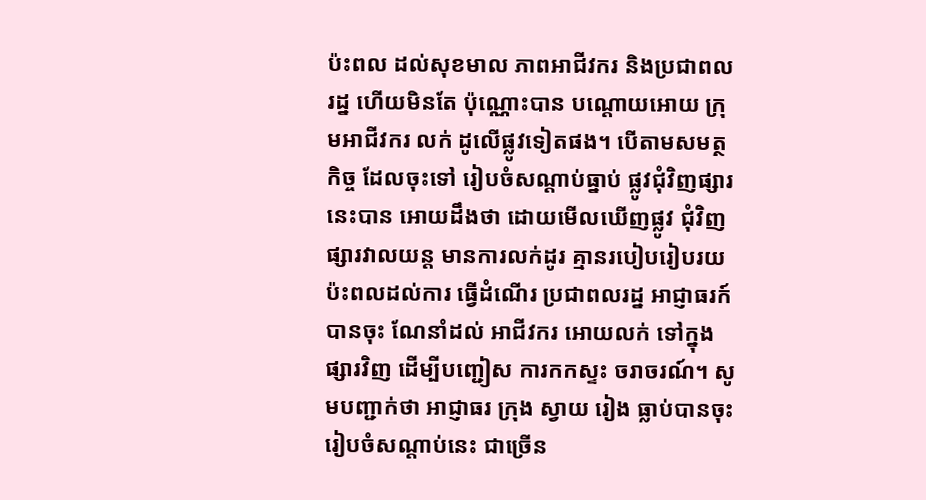ប៉ះពល ដល់សុខមាល ភាពអាជីវករ និងប្រជាពលរដ្ន ហើយមិនតែ ប៉ុណ្ណោះបាន បណ្តោយអោយ ក្រុមអាជីវករ លក់ ដូលើផ្លូវទៀតផង។ បើតាមសមត្ថកិច្ច ដែលចុះទៅ រៀបចំសណ្តាប់ធ្នាប់ ផ្លូវជុំវិញផ្សារ នេះបាន អោយដឹងថា ដោយមើលឃើញផ្លូវ ជុំវិញផ្សារវាលយន្ត មានការលក់ដូរ គ្មានរបៀបរៀបរយ ប៉ះពលដល់ការ ធ្វើដំណើរ ប្រជាពលរដ្ន អាជ្ញាធរក៍បានចុះ ណែនាំដល់ អាជីវករ អោយលក់ ទៅក្នុងផ្សារវិញ ដើម្បីបញ្ជៀស ការកកស្ទះ ចរាចរណ៍។ សូមបញ្ជាក់ថា អាជ្ញាធរ ក្រុង ស្វាយ រៀង ធ្លាប់បានចុះ រៀបចំសណ្តាប់នេះ ជាច្រើន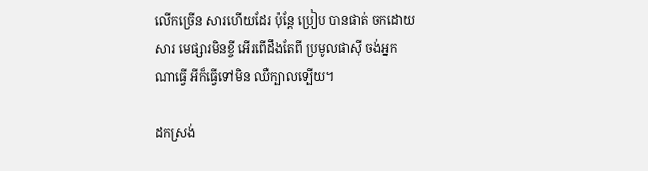លើកច្រើន សារហើយដែរ ប៉ុន្តែ ប្រៀប បានផាត់ ចកដោយសារ មេផ្សារមិនខ្ចី អើរពើដឹងតែពី ប្រមូលផាស៊ី ចង់អ្នកណាធ្វើ អីក៏ធ្វើទៅមិន ឈឺក្បាលទ្បើយ។

ដកស្រង់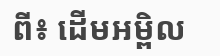ពី៖ ដើមអម្ពិល